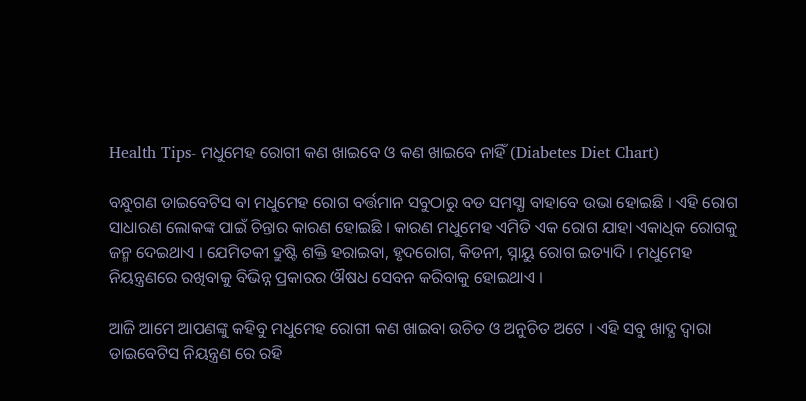Health Tips- ମଧୁମେହ ରୋଗୀ କଣ ଖାଇବେ ଓ କଣ ଖାଇବେ ନାହିଁ (Diabetes Diet Chart)

ବନ୍ଧୁଗଣ ଡାଇବେଟିସ ବା ମଧୁମେହ ରୋଗ ବର୍ତ୍ତମାନ ସବୁଠାରୁ ବଡ ସମସ୍ଯା ବାହାବେ ଉଭା ହୋଇଛି । ଏହି ରୋଗ ସାଧାରଣ ଲୋକଙ୍କ ପାଇଁ ଚିନ୍ତାର କାରଣ ହୋଇଛି । କାରଣ ମଧୁମେହ ଏମିତି ଏକ ରୋଗ ଯାହା ଏକାଧିକ ରୋଗକୁ ଜନ୍ମ ଦେଇଥାଏ । ଯେମିତକୀ ଦ୍ରୁଷ୍ଟି ଶକ୍ତି ହରାଇବା, ହୃଦରୋଗ, କିଡନୀ, ସ୍ନାୟୁ ରୋଗ ଇତ୍ୟାଦି । ମଧୁମେହ ନିୟନ୍ତ୍ରଣରେ ରଖିବାକୁ ବିଭିନ୍ନ ପ୍ରକାରର ଔଷଧ ସେବନ କରିବାକୁ ହୋଇଥାଏ ।

ଆଜି ଆମେ ଆପଣଙ୍କୁ କହିବୁ ମଧୁମେହ ରୋଗୀ କଣ ଖାଇବା ଉଚିତ ଓ ଅନୁଚିତ ଅଟେ । ଏହି ସବୁ ଖାଦ୍ଯ ଦ୍ଵାରା ଡାଇବେଟିସ ନିୟନ୍ତ୍ରଣ ରେ ରହି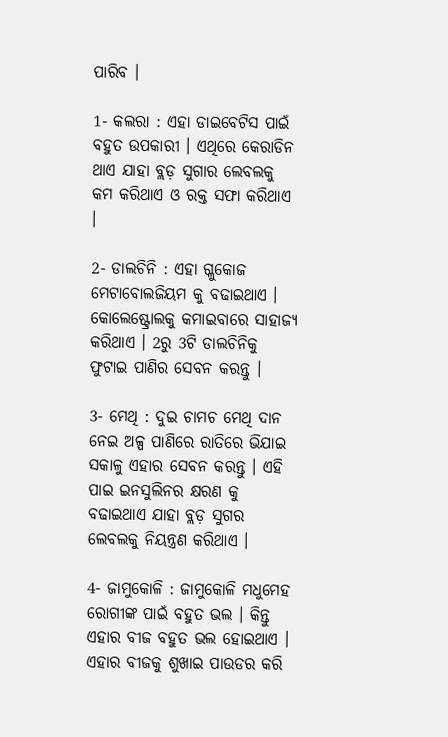ପାରିବ ।

1- କଲରା : ଏହା ଡାଇବେଟିସ ପାଇଁ ବହୁତ ଉପକାରୀ । ଏଥିରେ କେରାଡିନ ଥାଏ ଯାହା ବ୍ଲଡ଼ ସୁଗାର ଲେବଲକୁ କମ କରିଥାଏ ଓ ରକ୍ତ ସଫା କରିଥାଏ ।

2- ଡାଲଚିନି : ଏହା ଗ୍ଳୁକୋଜ ମେଟାବୋଲଜିୟମ କୁ ବଢାଇଥାଏ । କୋଲେଷ୍ଟ୍ରୋଲକୁ କମାଇବାରେ ସାହାଜ୍ୟ କରିଥାଏ । 2ରୁ 3ଟି ଡାଲଚିନିକୁ ଫୁଟାଇ ପାଣିର ସେବନ କରନ୍ତୁ ।

3- ମେଥି : ଦୁଇ ଚାମଚ ମେଥି ଦାନ ନେଇ ଅଳ୍ପ ପାଣିରେ ରାତିରେ ଭିଯାଇ ସକାଳୁ ଏହାର ସେବନ କରନ୍ତୁ । ଏହି ପାଇ ଇନସୁଲିନର କ୍ଷରଣ କୁ ବଢାଇଥାଏ ଯାହା ବ୍ଲଡ଼ ସୁଗର ଲେବଲକୁ ନିୟନ୍ତ୍ରଣ କରିଥାଏ ।

4- ଜାମୁକୋଳି : ଜାମୁକୋଳି ମଧୁମେହ ରୋଗୀଙ୍କ ପାଇଁ ବହୁତ ଭଲ । କିନ୍ତୁ ଏହାର ବୀଜ ବହୁତ ଭଲ ହୋଇଥାଏ । ଏହାର ବୀଜକୁ ଶୁଖାଇ ପାଉଡର କରି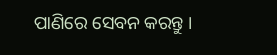ପାଣିରେ ସେବନ କରନ୍ତୁ ।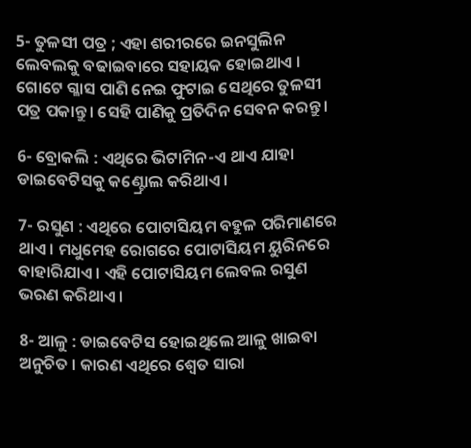5- ତୁଳସୀ ପତ୍ର ; ଏହା ଶରୀରରେ ଇନସୁଲିନ ଲେବଲକୁ ବଢାଇବାରେ ସହାୟକ ହୋଇଥାଏ । ଗୋଟେ ଗ୍ଳାସ ପାଣି ନେଇ ଫୁଟାଇ ସେଥିରେ ତୁଳସୀ ପତ୍ର ପକାନ୍ତୁ । ସେହି ପାଣିକୁ ପ୍ରତିଦିନ ସେବନ କରନ୍ତୁ ।

6- ବ୍ରୋକଲି : ଏଥିରେ ଭିଟାମିନ-ଏ ଥାଏ ଯାହା ଡାଇବେଟିସକୁ କଣ୍ଟ୍ରୋଲ କରିଥାଏ ।

7- ରସୁଣ : ଏଥିରେ ପୋଟାସିୟମ ବହୁଳ ପରିମାଣରେ ଥାଏ । ମଧୁମେହ ରୋଗରେ ପୋଟାସିୟମ ୟୁରିନରେ ବାହାରିଯାଏ । ଏହି ପୋଟାସିୟମ ଲେବଲ ରସୁଣ ଭରଣ କରିଥାଏ ।

8- ଆଳୁ : ଡାଇବେଟିସ ହୋଇଥିଲେ ଆଳୁ ଖାଇବା ଅନୁଚିତ । କାରଣ ଏଥିରେ ଶ୍ଵେତ ସାରା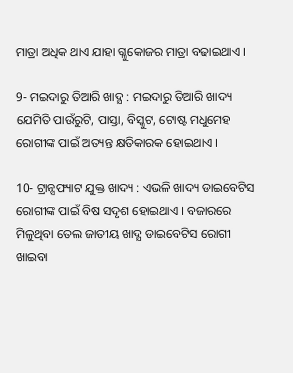ମାତ୍ରା ଅଧିକ ଥାଏ ଯାହା ଗ୍ଳୁକୋଜର ମାତ୍ରା ବଢାଇଥାଏ ।

9- ମଇଦାରୁ ତିଆରି ଖାଦ୍ଯ : ମଇଦାରୁ ତିଆରି ଖାଦ୍ୟ ଯେମିତି ପାଉଁରୁଟି, ପାସ୍ତା, ବିସ୍କୁଟ, ଟୋଷ୍ଟ ମଧୁମେହ ରୋଗୀଙ୍କ ପାଇଁ ଅତ୍ୟନ୍ତ କ୍ଷତିକାରକ ହୋଇଥାଏ ।

10- ଟ୍ରାନ୍ସଫ୍ୟାଟ ଯୁକ୍ତ ଖାଦ୍ୟ : ଏଭଳି ଖାଦ୍ୟ ଡାଇବେଟିସ ରୋଗୀଙ୍କ ପାଇଁ ବିଷ ସଦୃଶ ହୋଇଥାଏ । ବଜାରରେ ମିଳୁଥିବା ତେଲ ଜାତୀୟ ଖାଦ୍ଯ ଡାଇବେଟିସ ରୋଗୀ ଖାଇବା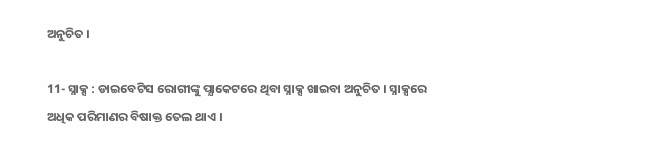ଅନୁଚିତ ।

11- ସ୍ନାକ୍ସ : ଡାଇବେଟିସ ରୋଗୀଙ୍କୁ ପ୍ଯାକେଟରେ ଥିବା ସ୍ନାକ୍ସ ଖାଇବା ଅନୁଚିତ । ସ୍ନାକ୍ସରେ ଅଧିକ ପରିମାଣର ବିଷାକ୍ତ ତେଲ ଥାଏ ।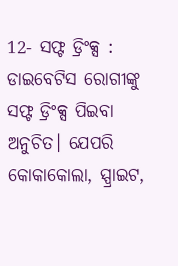12- ସଫ୍ଟ ଡ୍ରିଂକ୍ସ : ଡାଇବେଟିସ ରୋଗୀଙ୍କୁ ସଫ୍ଟ ଡ୍ରିଂକ୍ସ ପିଇବା ଅନୁଚିତ। ଯେପରି କୋକାକୋଲା, ସ୍ପ୍ରାଇଟ,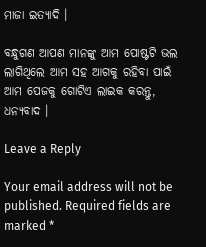ମାଜା ଇତ୍ୟାଦି ।

ବନ୍ଧୁଗଣ ଆପଣ ମାନଙ୍କୁ ଆମ ପୋଷ୍ଟଟି ଭଲ ଲାଗିଥିଲେ ଆମ ସହ ଆଗକୁ ରହିବା ପାଇଁ ଆମ ପେଜକୁ ଗୋଟିଏ ଲାଇକ କରନ୍ତୁ, ଧନ୍ୟବାଦ ।

Leave a Reply

Your email address will not be published. Required fields are marked *